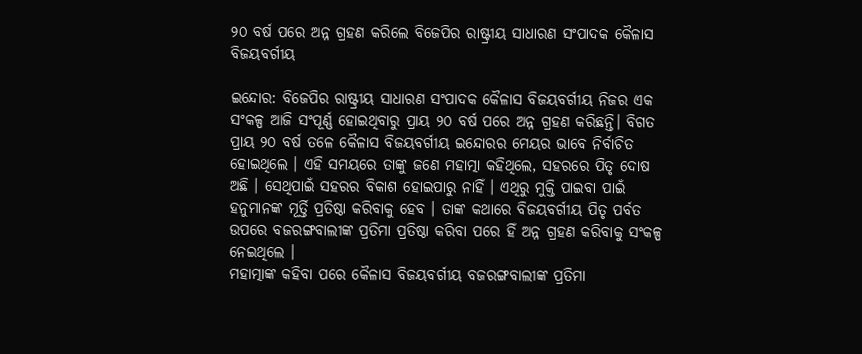୨୦ ବର୍ଷ ପରେ ଅନ୍ନ ଗ୍ରହଣ କରିଲେ ବିଜେପିର ରାଷ୍ଟ୍ରୀୟ ସାଧାରଣ ସଂପାଦକ କୈଳାସ ବିଜୟବର୍ଗୀୟ

ଇନ୍ଦୋର: ବିଜେପିର ରାଷ୍ଟ୍ରୀୟ ସାଧାରଣ ସଂପାଦକ କୈଳାସ ବିଜୟବର୍ଗୀୟ ନିଜର ଏକ ସଂକଳ୍ପ ଆଜି ସଂପୂର୍ଣ୍ଣ ହୋଇଥିବାରୁ ପ୍ରାୟ ୨୦ ବର୍ଷ ପରେ ଅନ୍ନ ଗ୍ରହଣ କରିଛନ୍ତି। ବିଗତ ପ୍ରାୟ ୨୦ ବର୍ଷ ତଳେ କୈଳାସ ବିଜୟବର୍ଗୀୟ ଇନ୍ଦୋରର ମେୟର ଭାବେ ନିର୍ବାଚିତ ହୋଇଥିଲେ । ଏହି ସମୟରେ ତାଙ୍କୁ ଜଣେ ମହାତ୍ମା କହିଥିଲେ, ସହରରେ ପିତୃ ଦୋଷ ଅଛି । ସେଥିପାଇଁ ସହରର ବିକାଶ ହୋଇପାରୁ ନାହିଁ । ଏଥିରୁ ମୁକ୍ତି ପାଇବା ପାଇଁ ହନୁମାନଙ୍କ ମୂର୍ତ୍ତି ପ୍ରତିଷ୍ଠା କରିବାକୁ ହେବ । ତାଙ୍କ କଥାରେ ବିଜୟବର୍ଗୀୟ ପିତୃ ପର୍ବତ ଉପରେ ବଜରଙ୍ଗବାଲୀଙ୍କ ପ୍ରତିମା ପ୍ରତିଷ୍ଠା କରିବା ପରେ ହିଁ ଅନ୍ନ ଗ୍ରହଣ କରିବାକୁ ସଂକଳ୍ପ ନେଇଥିଲେ ।
ମହାତ୍ମାଙ୍କ କହିବା ପରେ କୈଳାସ ବିଜୟବର୍ଗୀୟ ବଜରଙ୍ଗବାଲୀଙ୍କ ପ୍ରତିମା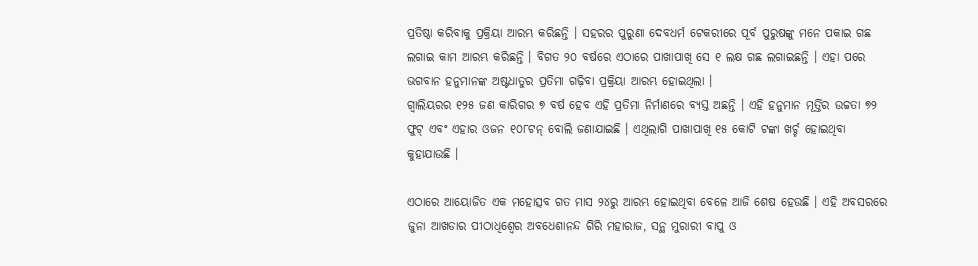ପ୍ରତିଷ୍ଠା କରିବାକୁ ପ୍ରକ୍ରିୟା ଆରମ୍ଭ କରିଛନ୍ତି । ସହରର ପୁରୁଣା ଦେବଧର୍ମ ଟେକରୀରେ ପୂର୍ବ ପୁରୁଷଙ୍କୁ ମନେ ପକାଇ ଗଛ ଲଗାଇ କାମ ଆରମ୍ଭ କରିଛନ୍ତି । ବିଗତ ୨୦ ବର୍ଷରେ ଏଠାରେ ପାଖାପାଖି ସେ ୧ ଲକ୍ଷ ଗଛ ଲଗାଇଛନ୍ତି । ଏହା ପରେ ଭଗବାନ ହନୁମାନଙ୍କ ଅଷ୍ଟଧାତୁର ପ୍ରତିମା ଗଢ଼ିବା ପ୍ରକ୍ରିୟା ଆରମ୍ଭ ହୋଇଥିଲା ।
ଗ୍ୱାଲିୟରର ୧୨୫ ଜଣ କାରିଗର ୭ ବର୍ଷ ହେବ ଏହି ପ୍ରତିମା ନିର୍ମାଣରେ ବ୍ୟସ୍ତ ଅଛନ୍ତି । ଏହି ହନୁମାନ ମୂର୍ତ୍ତିର ଉଚ୍ଚତା ୭୨ ଫୁଟ୍ ଏବଂ ଏହାର ଓଜନ ୧୦୮ଟନ୍ ବୋଲି ଜଣାଯାଇଛି । ଏଥିଲାଗି ପାଖାପାଖି ୧୫ କୋଟି ଟଙ୍କା ଖର୍ଚ୍ଚ ହୋଇଥିବା କୁହାଯାଉଛି ।

ଏଠାରେ ଆୟୋଜିତ ଏକ ମହୋତ୍ସବ ଗତ ମାସ ୨୪ରୁ ଆରମ୍ଭ ହୋଇଥିବା ବେଳେ ଆଜି ଶେଷ ହେଉଛି । ଏହି ଅବସରରେ ଜୁନା ଆଖଡାର ପୀଠାଧିଶ୍ୱେର ଅବଧେଶାନନ୍ଦ ଗିରି ମହାରାଜ, ସନ୍ଥ ମୁରାରୀ ବାପୁ ଓ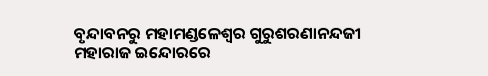ବୃନ୍ଦାବନରୁ ମହାମଣ୍ଡଳେଶ୍ୱର ଗୁରୁଶରଣାନନ୍ଦଜୀ ମହାରାଜ ଇନ୍ଦୋରରେ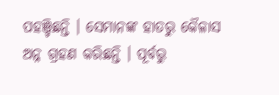ପହଞ୍ଚିଛନ୍ତି । ସେମାନଙ୍କ ହାତରୁ କୈଳାସ ଅନ୍ନ ଗ୍ରହଣ କରିଛନ୍ତି । ପୂର୍ବରୁ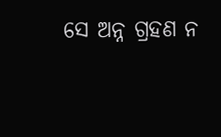ସେ ଅନ୍ନ ଗ୍ରହଣ ନ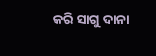କରି ସାଗୁ ଦାନା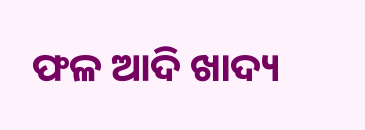ଫଳ ଆଦି ଖାଦ୍ୟ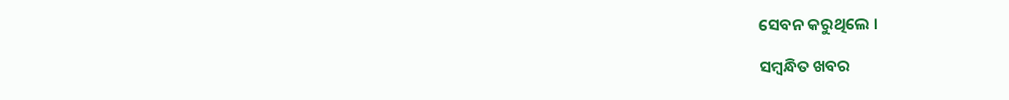ସେବନ କରୁଥିଲେ ।

ସମ୍ବନ୍ଧିତ ଖବର